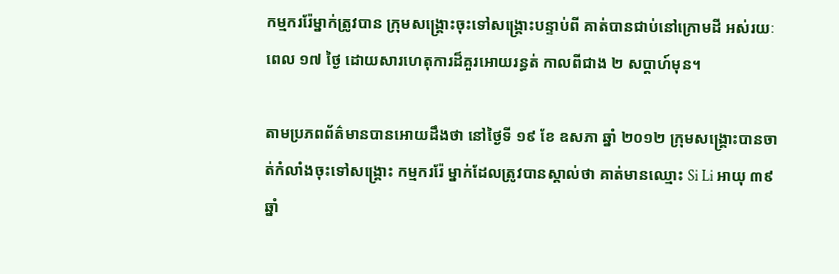កម្មកររ៉ែម្នាក់ត្រូវបាន ក្រុមសង្គ្រោះចុះទៅសង្គ្រោះបន្ទាប់ពី គាត់បានជាប់នៅក្រោមដី អស់រយៈពេល ១៧ ថ្ងៃ ដោយសារហេតុការដ៏គួរអោយរន្ធត់ កាលពីជាង ២ សប្តាហ៍មុន។

តាមប្រភពព័ត៌មានបានអោយដឹងថា នៅថ្ងៃទី ១៩ ខែ ឧសភា ឆ្នាំ ២០១២ ក្រុមសង្គ្រោះបានចាត់កំលាំងចុះទៅសង្គ្រោះ កម្មកររ៉ែ ម្នាក់ដែលត្រូវបានស្គាល់ថា គាត់មានឈ្មោះ Si Li អាយុ ៣៩ ឆ្នាំ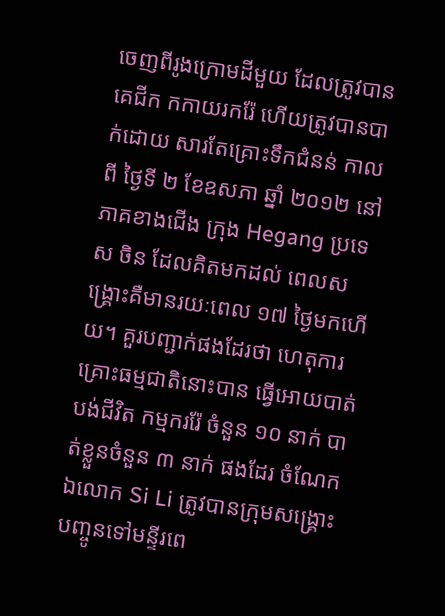ចេញពីរូងក្រោមដីមួយ ដែលត្រូវបានគេជីក កកាយរករ៉ែ ហើយត្រូវបានបាក់ដោយ សារតែគ្រោះទឹកជំនន់ កាលពី ថ្ងៃទី ២ ខែឧសភា ឆ្នាំ ២០១២ នៅ ភាគខាងជើង ក្រុង Hegang ប្រទេស ចិន ដែលគិតមកដល់ ពេលសង្គ្រោះគឺមានរយៈពេល ១៧ ថ្ងៃមកហើយ។ គួរបញ្ជាក់ផងដែរថា ហេតុការគ្រោះធម្មជាតិនោះបាន ធ្វើអោយបាត់បង់ជីវិត កម្មកររ៉ែ ចំនួន ១០ នាក់ បាត់ខ្លួនចំនួន ៣ នាក់ ផងដែរ ចំណែកឯលោក Si Li ត្រូវបានក្រុមសង្គ្រោះបញ្ចូនទៅមន្ទីរពេ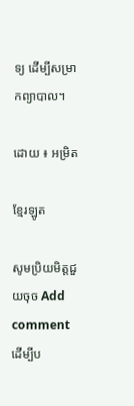ទ្យ ដើម្បីសម្រាកព្យាបាល។

ដោយ ៖ អម្រិត

ខ្មែរឡូត

សូមប្រិយមិត្តជួយចុច Add comment ដើម្បីប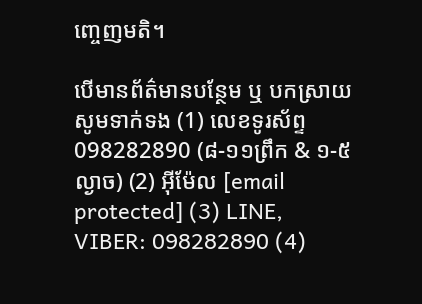ញ្ចេញមតិ។

បើមានព័ត៌មានបន្ថែម ឬ បកស្រាយសូមទាក់ទង (1) លេខទូរស័ព្ទ 098282890 (៨-១១ព្រឹក & ១-៥ល្ងាច) (2) អ៊ីម៉ែល [email protected] (3) LINE, VIBER: 098282890 (4)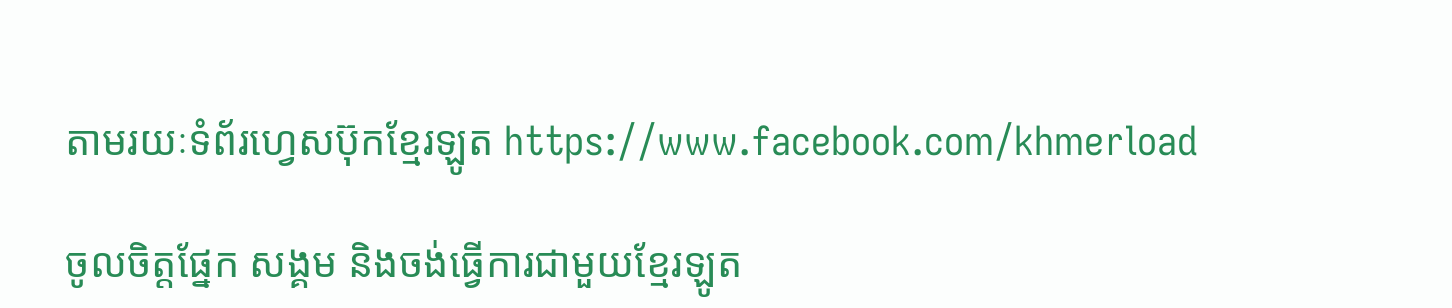តាមរយៈទំព័រហ្វេសប៊ុកខ្មែរឡូត https://www.facebook.com/khmerload

ចូលចិត្តផ្នែក សង្គម និងចង់ធ្វើការជាមួយខ្មែរឡូត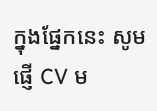ក្នុងផ្នែកនេះ សូមផ្ញើ CV ម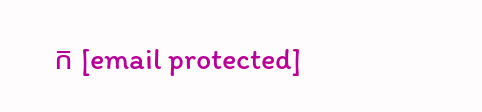ក [email protected]